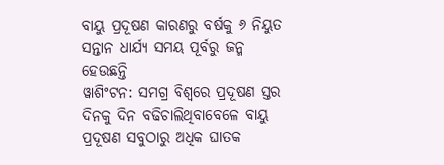ବାୟୁ ପ୍ରଦୂଷଣ କାରଣରୁ ବର୍ଷକୁ ୬ ନିୟୁତ ସନ୍ତାନ ଧାର୍ଯ୍ୟ ସମୟ ପୂର୍ବରୁ ଜନ୍ମ ହେଉଛନ୍ତି
ୱାଶିଂଟନ: ସମଗ୍ର ବିଶ୍ୱରେ ପ୍ରଦୂଷଣ ସ୍ତର ଦିନକୁ ଦିନ ବଢିଚାଲିଥିବାବେଳେ ବାୟୁ ପ୍ରଦୂଷଣ ସବୁଠାରୁ ଅଧିକ ଘାତକ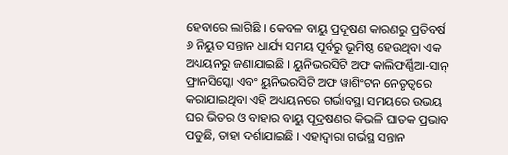ହେବାରେ ଲାଗିଛି । କେବଳ ବାୟୁ ପ୍ରଦୂଷଣ କାରଣରୁ ପ୍ରତିବର୍ଷ ୬ ନିୟୁତ ସନ୍ତାନ ଧାର୍ଯ୍ୟ ସମୟ ପୂର୍ବରୁ ଭୂମିଷ୍ଠ ହେଉଥିବା ଏକ ଅଧ୍ୟୟନରୁ ଜଣାଯାଇଛି । ୟୁନିଭରସିଟି ଅଫ କାଲିଫର୍ଣ୍ଣିଆ-ସାନ୍ ଫ୍ରାନସିସ୍କୋ ଏବଂ ୟୁନିଭରସିଟି ଅଫ ୱାଶିଂଟନ ନେତୃତ୍ୱରେ କରାଯାଇଥିବା ଏହି ଅଧ୍ୟୟନରେ ଗର୍ଭାବସ୍ଥା ସମୟରେ ଉଭୟ ଘର ଭିତର ଓ ବାହାର ବାୟୁ ପୂଦ୍ରଷଣର କିଭଳି ଘାତକ ପ୍ରଭାବ ପଡୁଛି, ତାହା ଦର୍ଶାଯାଇଛି । ଏହାଦ୍ୱାରା ଗର୍ଭସ୍ଥ ସନ୍ତାନ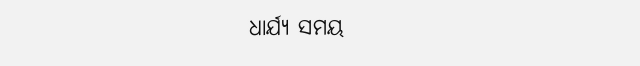ଧାର୍ଯ୍ୟ ସମୟ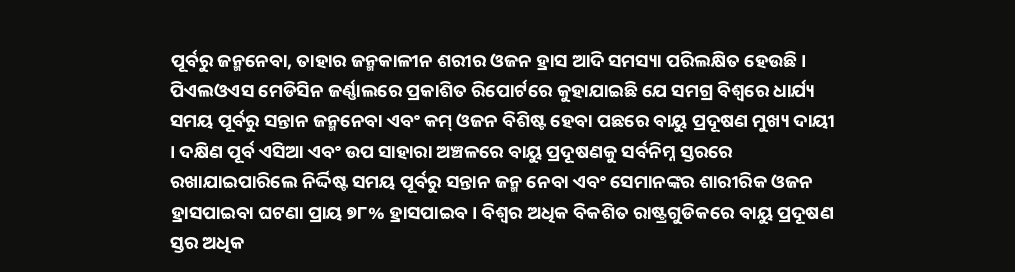ପୂର୍ବରୁ ଜନ୍ମନେବା, ତାହାର ଜନ୍ମକାଳୀନ ଶରୀର ଓଜନ ହ୍ରାସ ଆଦି ସମସ୍ୟା ପରିଲକ୍ଷିତ ହେଉଛି । ପିଏଲଓଏସ ମେଡିସିନ ଜର୍ଣ୍ଣାଲରେ ପ୍ରକାଶିତ ରିପୋର୍ଟରେ କୁହାଯାଇଛି ଯେ ସମଗ୍ର ବିଶ୍ୱରେ ଧାର୍ଯ୍ୟ ସମୟ ପୂର୍ବରୁ ସନ୍ତାନ ଜନ୍ମନେବା ଏବଂ କମ୍ ଓଜନ ବିଶିଷ୍ଟ ହେବା ପଛରେ ବାୟୁ ପ୍ରଦୂଷଣ ମୁଖ୍ୟ ଦାୟୀ । ଦକ୍ଷିଣ ପୂର୍ବ ଏସିଆ ଏବଂ ଉପ ସାହାରା ଅଞ୍ଚଳରେ ବାୟୁ ପ୍ରଦୂଷଣକୁ ସର୍ବନିମ୍ନ ସ୍ତରରେ ରଖାଯାଇପାରିଲେ ନିର୍ଦ୍ଦିଷ୍ଟ ସମୟ ପୂର୍ବରୁ ସନ୍ତାନ ଜନ୍ମ ନେବା ଏବଂ ସେମାନଙ୍କର ଶାରୀରିକ ଓଜନ ହ୍ରାସପାଇବା ଘଟଣା ପ୍ରାୟ ୭୮% ହ୍ରାସପାଇବ । ବିଶ୍ୱର ଅଧିକ ବିକଶିତ ରାଷ୍ଟ୍ରଗୁଡିକରେ ବାୟୁ ପ୍ରଦୂଷଣ ସ୍ତର ଅଧିକ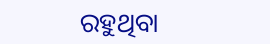ରହୁଥିବା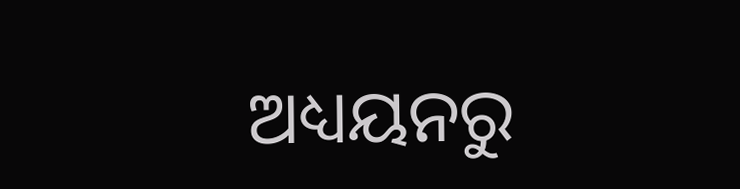ଅଧ୍ୟୟନରୁ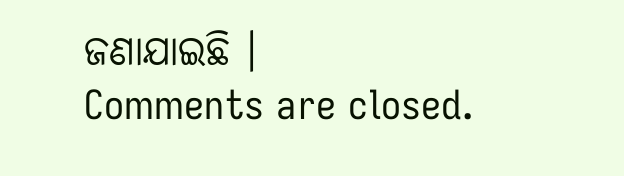ଜଣାଯାଇଛି ।
Comments are closed.